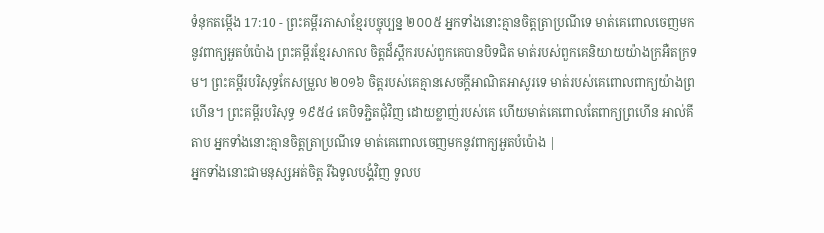ទំនុកតម្កើង 17:10 - ព្រះគម្ពីរភាសាខ្មែរបច្ចុប្បន្ន ២០០៥ អ្នកទាំងនោះគ្មានចិត្តត្រាប្រណីទេ មាត់គេពោលចេញមកនូវពាក្យអួតបំប៉ោង ព្រះគម្ពីរខ្មែរសាកល ចិត្តដ៏ស្ពឹករបស់ពួកគេបានបិទជិត មាត់របស់ពួកគេនិយាយយ៉ាងក្រអឺតក្រទម។ ព្រះគម្ពីរបរិសុទ្ធកែសម្រួល ២០១៦ ចិត្តរបស់គេគ្មានសេចក្ដីអាណិតអាសូរទេ មាត់របស់គេពោលពាក្យយ៉ាងព្រហើន។ ព្រះគម្ពីរបរិសុទ្ធ ១៩៥៤ គេបិទភ្ជិតជុំវិញ ដោយខ្លាញ់របស់គេ ហើយមាត់គេពោលតែពាក្យព្រហើន អាល់គីតាប អ្នកទាំងនោះគ្មានចិត្តត្រាប្រណីទេ មាត់គេពោលចេញមកនូវពាក្យអួតបំប៉ោង |
អ្នកទាំងនោះជាមនុស្សអត់ចិត្ត រីឯទូលបង្គំវិញ ទូលប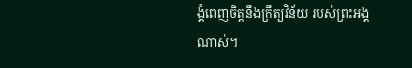ង្គំពេញចិត្តនឹងក្រឹត្យវិន័យ របស់ព្រះអង្គណាស់។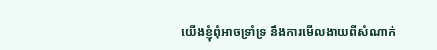យើងខ្ញុំពុំអាចទ្រាំទ្រ នឹងការមើលងាយពីសំណាក់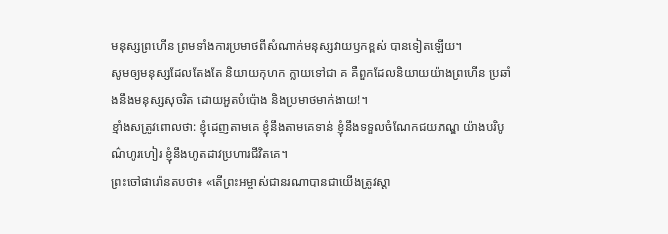មនុស្សព្រហើន ព្រមទាំងការប្រមាថពីសំណាក់មនុស្សវាយឫកខ្ពស់ បានទៀតឡើយ។
សូមឲ្យមនុស្សដែលតែងតែ និយាយកុហក ក្លាយទៅជា គ គឺពួកដែលនិយាយយ៉ាងព្រហើន ប្រឆាំងនឹងមនុស្សសុចរិត ដោយអួតបំប៉ោង និងប្រមាថមាក់ងាយ!។
ខ្មាំងសត្រូវពោលថា: ខ្ញុំដេញតាមគេ ខ្ញុំនឹងតាមគេទាន់ ខ្ញុំនឹងទទួលចំណែកជយភណ្ឌ យ៉ាងបរិបូណ៌ហូរហៀរ ខ្ញុំនឹងហូតដាវប្រហារជីវិតគេ។
ព្រះចៅផារ៉ោនតបថា៖ «តើព្រះអម្ចាស់ជានរណាបានជាយើងត្រូវស្ដា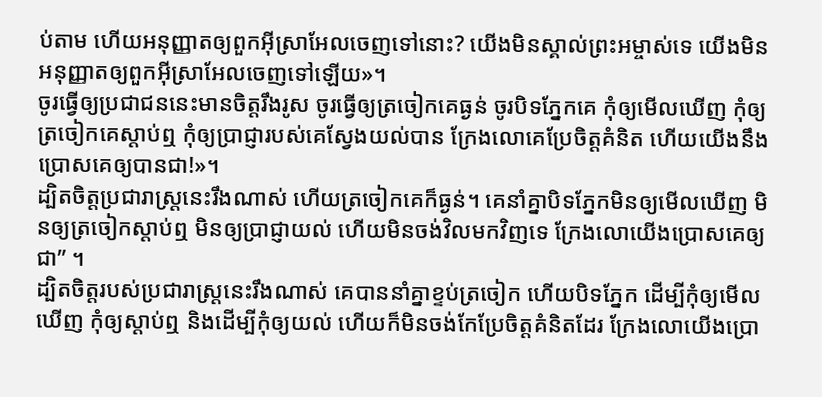ប់តាម ហើយអនុញ្ញាតឲ្យពួកអ៊ីស្រាអែលចេញទៅនោះ? យើងមិនស្គាល់ព្រះអម្ចាស់ទេ យើងមិនអនុញ្ញាតឲ្យពួកអ៊ីស្រាអែលចេញទៅឡើយ»។
ចូរធ្វើឲ្យប្រជាជននេះមានចិត្តរឹងរូស ចូរធ្វើឲ្យត្រចៀកគេធ្ងន់ ចូរបិទភ្នែកគេ កុំឲ្យមើលឃើញ កុំឲ្យត្រចៀកគេស្ដាប់ឮ កុំឲ្យប្រាជ្ញារបស់គេស្វែងយល់បាន ក្រែងលោគេប្រែចិត្តគំនិត ហើយយើងនឹងប្រោសគេឲ្យបានជា!»។
ដ្បិតចិត្តប្រជារាស្ដ្រនេះរឹងណាស់ ហើយត្រចៀកគេក៏ធ្ងន់។ គេនាំគ្នាបិទភ្នែកមិនឲ្យមើលឃើញ មិនឲ្យត្រចៀកស្ដាប់ឮ មិនឲ្យប្រាជ្ញាយល់ ហើយមិនចង់វិលមកវិញទេ ក្រែងលោយើងប្រោសគេឲ្យជា” ។
ដ្បិតចិត្តរបស់ប្រជារាស្ត្រនេះរឹងណាស់ គេបាននាំគ្នាខ្ទប់ត្រចៀក ហើយបិទភ្នែក ដើម្បីកុំឲ្យមើលឃើញ កុំឲ្យស្ដាប់ឮ និងដើម្បីកុំឲ្យយល់ ហើយក៏មិនចង់កែប្រែចិត្តគំនិតដែរ ក្រែងលោយើងប្រោ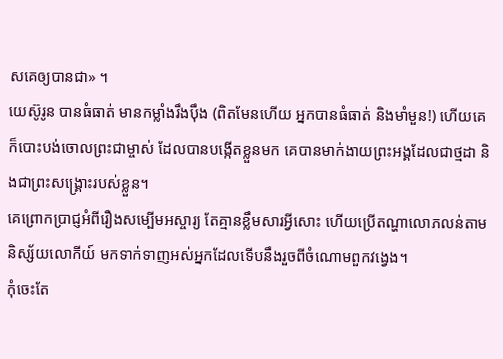សគេឲ្យបានជា» ។
យេស៊ូរូន បានធំធាត់ មានកម្លាំងរឹងប៉ឹង (ពិតមែនហើយ អ្នកបានធំធាត់ និងមាំមួន!) ហើយគេក៏បោះបង់ចោលព្រះជាម្ចាស់ ដែលបានបង្កើតខ្លួនមក គេបានមាក់ងាយព្រះអង្គដែលជាថ្មដា និងជាព្រះសង្គ្រោះរបស់ខ្លួន។
គេព្រោកប្រាជ្ញអំពីរឿងសម្បើមអស្ចារ្យ តែគ្មានខ្លឹមសារអ្វីសោះ ហើយប្រើតណ្ហាលោភលន់តាមនិស្ស័យលោកីយ៍ មកទាក់ទាញអស់អ្នកដែលទើបនឹងរួចពីចំណោមពួកវង្វេង។
កុំចេះតែ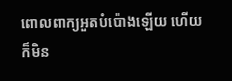ពោលពាក្យអួតបំប៉ោងឡើយ ហើយក៏មិន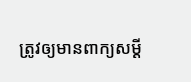ត្រូវឲ្យមានពាក្យសម្ដី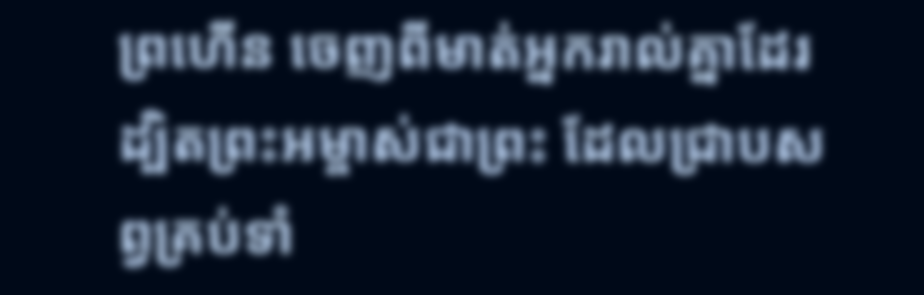ព្រហើន ចេញពីមាត់អ្នករាល់គ្នាដែរ ដ្បិតព្រះអម្ចាស់ជាព្រះ ដែលជ្រាបសព្វគ្រប់ទាំ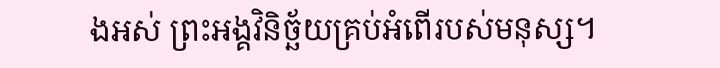ងអស់ ព្រះអង្គវិនិច្ឆ័យគ្រប់អំពើរបស់មនុស្ស។